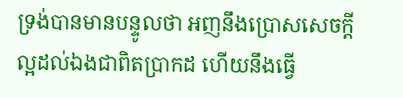ទ្រង់បានមានបន្ទូលថា អញនឹងប្រោសសេចក្ដីល្អដល់ឯងជាពិតប្រាកដ ហើយនឹងធ្វើ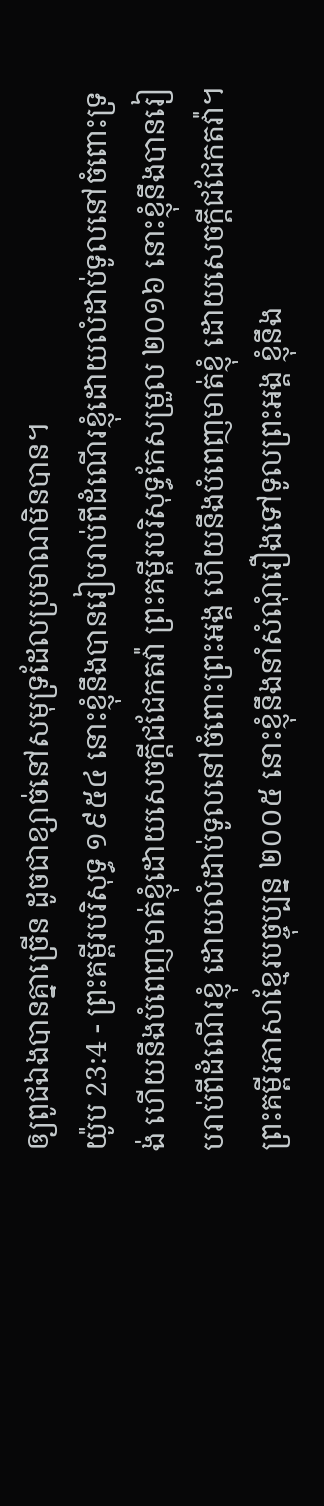ឲ្យពូជឯងបានគ្នាច្រើន ដូចជាខ្សាច់នៅសមុទ្រដែលប្រមាណមិនបាន។
យ៉ូប 23:4 - ព្រះគម្ពីរបរិសុទ្ធ ១៩៥៤ នោះខ្ញុំនឹងបានរៀបរាប់ពីដំណើរខ្ញុំដោយលំដាប់ទូលនៅចំពោះទ្រង់ ហើយនឹងបំពេញមាត់ខ្ញុំដោយសេចក្ដីជជែកតវ៉ា ព្រះគម្ពីរបរិសុទ្ធកែសម្រួល ២០១៦ នោះខ្ញុំនឹងបានរៀបរាប់ពីដំណើរខ្ញុំ ដោយលំដាប់ទូលនៅចំពោះព្រះអង្គ ហើយនឹងបំពេញមាត់ខ្ញុំ ដោយសេចក្ដីជជែកតវ៉ា។ ព្រះគម្ពីរភាសាខ្មែរបច្ចុប្បន្ន ២០០៥ នោះខ្ញុំនឹងនាំសំណុំរឿងទៅទូលព្រះអង្គ ខ្ញុំនឹង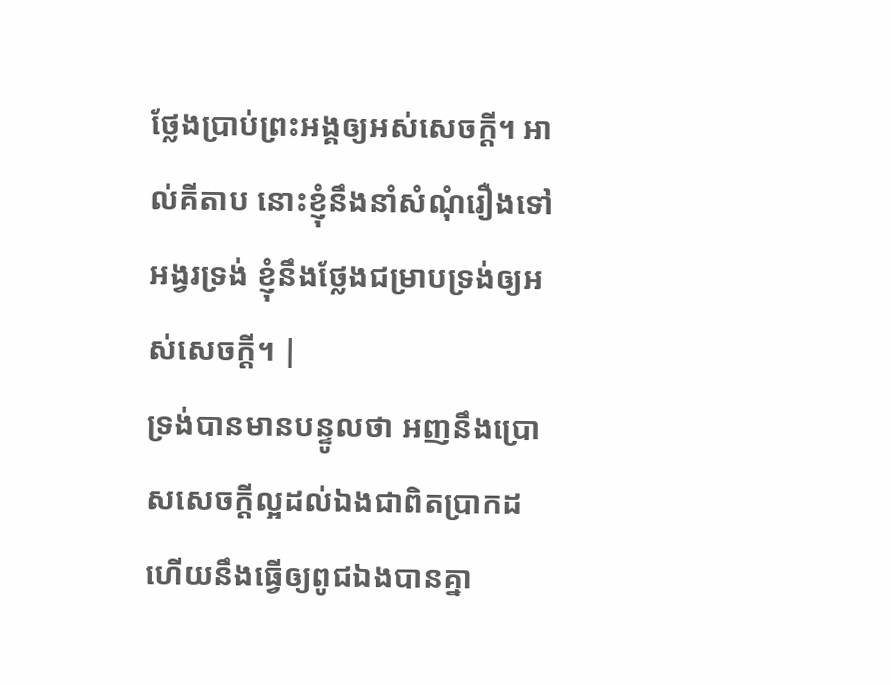ថ្លែងប្រាប់ព្រះអង្គឲ្យអស់សេចក្ដី។ អាល់គីតាប នោះខ្ញុំនឹងនាំសំណុំរឿងទៅអង្វរទ្រង់ ខ្ញុំនឹងថ្លែងជម្រាបទ្រង់ឲ្យអស់សេចក្ដី។ |
ទ្រង់បានមានបន្ទូលថា អញនឹងប្រោសសេចក្ដីល្អដល់ឯងជាពិតប្រាកដ ហើយនឹងធ្វើឲ្យពូជឯងបានគ្នា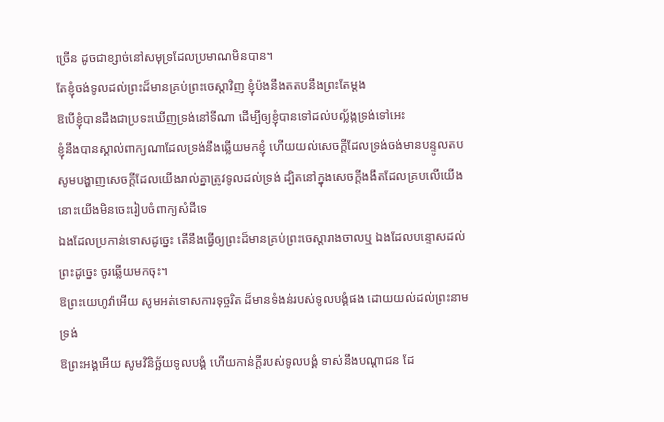ច្រើន ដូចជាខ្សាច់នៅសមុទ្រដែលប្រមាណមិនបាន។
តែខ្ញុំចង់ទូលដល់ព្រះដ៏មានគ្រប់ព្រះចេស្តាវិញ ខ្ញុំប៉ងនឹងតតបនឹងព្រះតែម្តង
ឱបើខ្ញុំបានដឹងជាប្រទះឃើញទ្រង់នៅទីណា ដើម្បីឲ្យខ្ញុំបានទៅដល់បល្ល័ង្កទ្រង់ទៅអេះ
ខ្ញុំនឹងបានស្គាល់ពាក្យណាដែលទ្រង់នឹងឆ្លើយមកខ្ញុំ ហើយយល់សេចក្ដីដែលទ្រង់ចង់មានបន្ទូលតប
សូមបង្ហាញសេចក្ដីដែលយើងរាល់គ្នាត្រូវទូលដល់ទ្រង់ ដ្បិតនៅក្នុងសេចក្ដីងងឹតដែលគ្របលើយើង នោះយើងមិនចេះរៀបចំពាក្យសំដីទេ
ឯងដែលប្រកាន់ទោសដូច្នេះ តើនឹងធ្វើឲ្យព្រះដ៏មានគ្រប់ព្រះចេស្តារាងចាលឬ ឯងដែលបន្ទោសដល់ព្រះដូច្នេះ ចូរឆ្លើយមកចុះ។
ឱព្រះយេហូវ៉ាអើយ សូមអត់ទោសការទុច្ចរិត ដ៏មានទំងន់របស់ទូលបង្គំផង ដោយយល់ដល់ព្រះនាមទ្រង់
ឱព្រះអង្គអើយ សូមវិនិច្ឆ័យទូលបង្គំ ហើយកាន់ក្តីរបស់ទូលបង្គំ ទាស់នឹងបណ្តាជន ដែ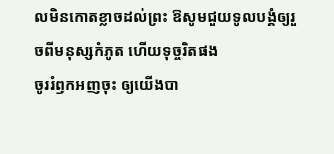លមិនកោតខ្លាចដល់ព្រះ ឱសូមជួយទូលបង្គំឲ្យរួចពីមនុស្សកំភូត ហើយទុច្ចរិតផង
ចូររំឭកអញចុះ ឲ្យយើងបា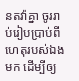នតវ៉ាគ្នា ចូររាប់រៀបប្រាប់ពីហេតុរបស់ឯងមក ដើម្បីឲ្យ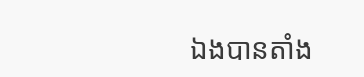ឯងបានតាំង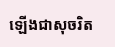ឡើងជាសុចរិត